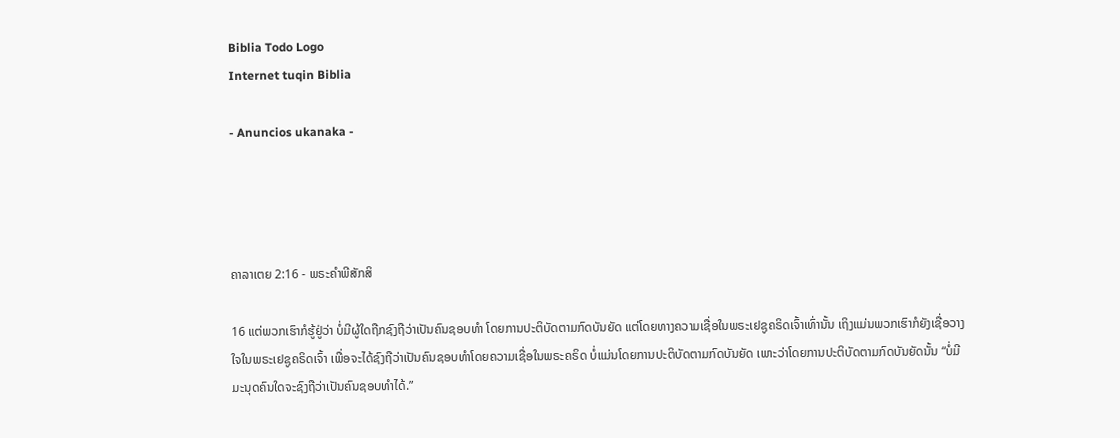Biblia Todo Logo
Internet tuqin Biblia

- Anuncios ukanaka -




ຄາລາເຕຍ 2:16 - ພຣະຄຳພີສັກສິ

16 ແຕ່ພວກເຮົາກໍຮູ້ຢູ່ວ່າ ບໍ່ມີຜູ້ໃດຖືກຊົງຖືວ່າເປັນຄົນຊອບທຳ ໂດຍການປະຕິບັດຕາມກົດບັນຍັດ ແຕ່ໂດຍທາງຄວາມເຊື່ອໃນພຣະເຢຊູຄຣິດເຈົ້າເທົ່ານັ້ນ ເຖິງແມ່ນພວກເຮົາກໍຍັງເຊື່ອວາງໃຈໃນພຣະເຢຊູຄຣິດເຈົ້າ ເພື່ອຈະໄດ້ຊົງຖືວ່າເປັນຄົນຊອບທຳໂດຍຄວາມເຊື່ອໃນພຣະຄຣິດ ບໍ່ແມ່ນໂດຍການປະຕິບັດຕາມກົດບັນຍັດ ເພາະວ່າໂດຍການປະຕິບັດຕາມກົດບັນຍັດນັ້ນ “ບໍ່ມີມະນຸດຄົນໃດຈະຊົງຖືວ່າເປັນຄົນຊອບທຳໄດ້.”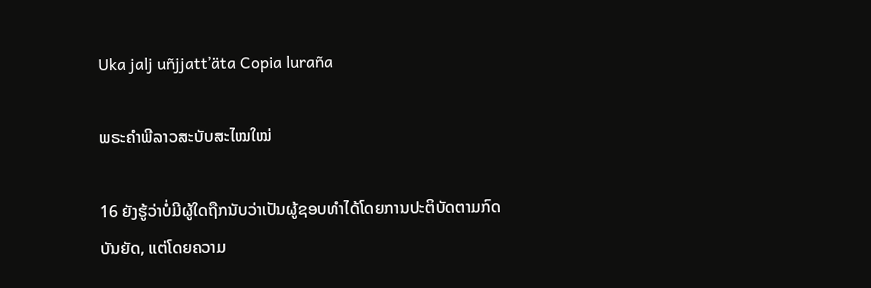Uka jalj uñjjattʼäta Copia luraña

ພຣະຄຳພີລາວສະບັບສະໄໝໃໝ່

16 ຍັງຮູ້ວ່າບໍ່ມີຜູ້ໃດຖືກນັບວ່າເປັນຜູ້ຊອບທຳໄດ້ໂດຍການປະຕິບັດຕາມກົດບັນຍັດ, ແຕ່ໂດຍຄວາມ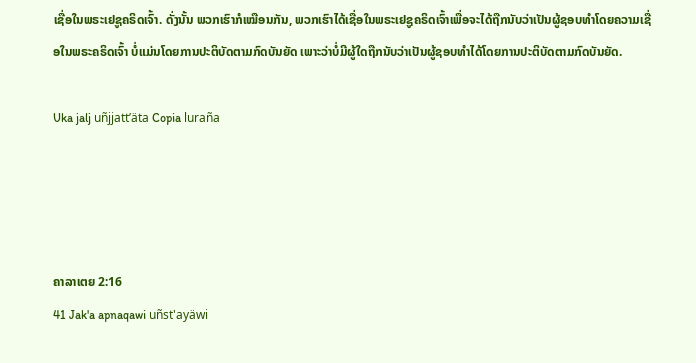ເຊື່ອໃນພຣະເຢຊູຄຣິດເຈົ້າ. ດັ່ງນັ້ນ ພວກເຮົາກໍເໝືອນກັນ, ພວກເຮົາໄດ້ເຊື່ອໃນພຣະເຢຊູຄຣິດເຈົ້າເພື່ອຈະໄດ້ຖືກນັບວ່າເປັນຜູ້ຊອບທຳໂດຍຄວາມເຊື່ອໃນພຣະຄຣິດເຈົ້າ ບໍ່ແມ່ນໂດຍການປະຕິບັດຕາມກົດບັນຍັດ ເພາະວ່າບໍ່ມີຜູ້ໃດຖືກນັບວ່າເປັນຜູ້ຊອບທຳໄດ້ໂດຍການປະຕິບັດຕາມກົດບັນຍັດ.

Uka jalj uñjjattʼäta Copia luraña




ຄາລາເຕຍ 2:16
41 Jak'a apnaqawi uñst'ayäwi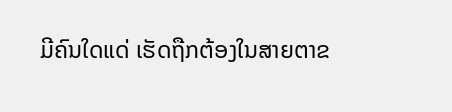ມີຄົນໃດແດ່ ເຮັດຖືກຕ້ອງໃນສາຍຕາຂ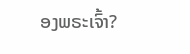ອງພຣະເຈົ້າ?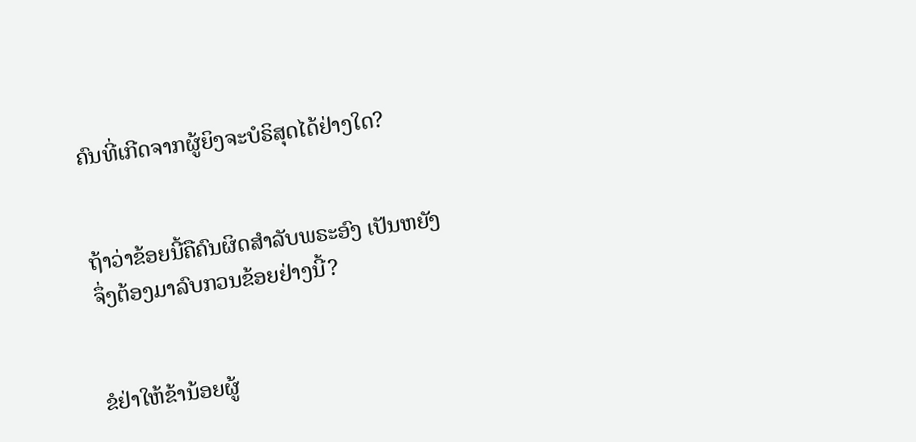ຄົນທີ່ເກີດຈາກຜູ້ຍິງຈະບໍຣິສຸດໄດ້ຢ່າງໃດ?


ຖ້າວ່າຂ້ອຍນີ້ຄືຄົນຜິດສຳລັບພຣະອົງ ເປັນຫຍັງຈຶ່ງຕ້ອງມາລົບກວນຂ້ອຍຢ່າງນີ້?


ຂໍຢ່າໃຫ້ຂ້ານ້ອຍຜູ້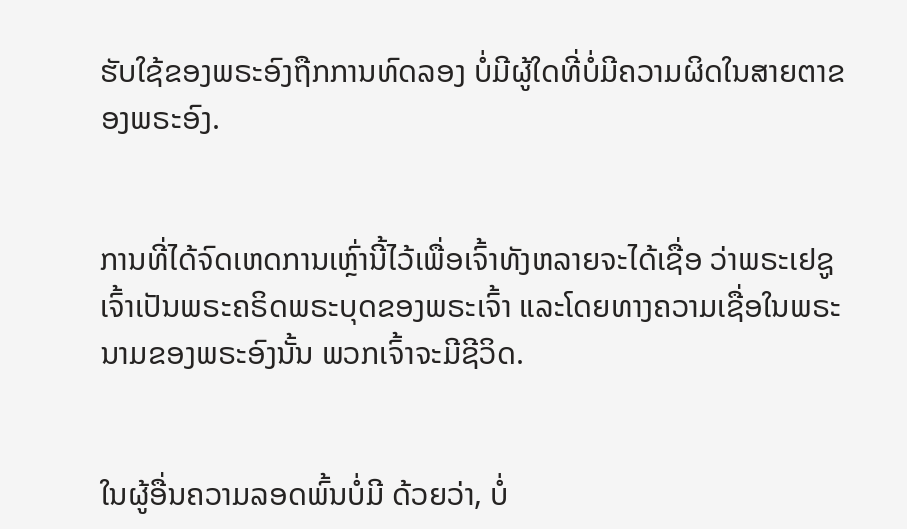ຮັບໃຊ້ຂອງພຣະອົງຖືກການທົດລອງ ບໍ່ມີຜູ້ໃດທີ່ບໍ່ມີຄວາມຜິດໃນສາຍຕາຂອງພຣະອົງ.


ການທີ່ໄດ້ຈົດເຫດການເຫຼົ່ານີ້ໄວ້ເພື່ອເຈົ້າທັງຫລາຍຈະໄດ້ເຊື່ອ ວ່າພຣະເຢຊູເຈົ້າເປັນພຣະຄຣິດພຣະບຸດຂອງພຣະເຈົ້າ ແລະໂດຍທາງຄວາມເຊື່ອໃນພຣະນາມຂອງພຣະອົງນັ້ນ ພວກເຈົ້າຈະມີຊີວິດ.


ໃນຜູ້ອື່ນຄວາມລອດພົ້ນບໍ່ມີ ດ້ວຍວ່າ, ບໍ່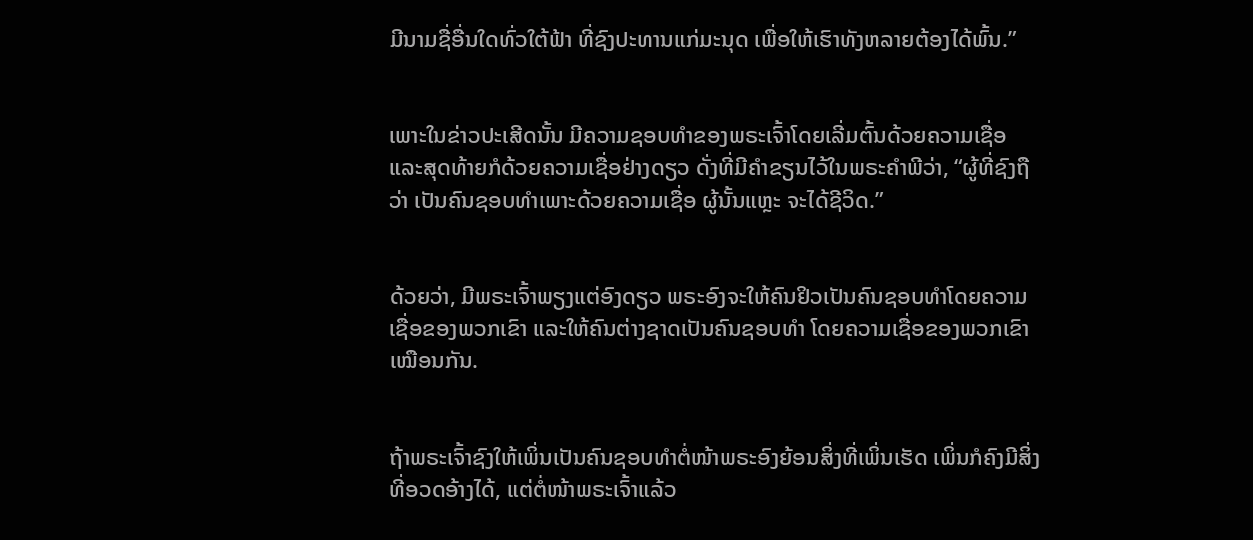ມີນາມຊື່ອື່ນໃດທົ່ວໃຕ້ຟ້າ ທີ່ຊົງປະທານແກ່ມະນຸດ ເພື່ອໃຫ້ເຮົາທັງຫລາຍຕ້ອງໄດ້ພົ້ນ.”


ເພາະໃນຂ່າວປະເສີດນັ້ນ ມີຄວາມຊອບທຳຂອງພຣະເຈົ້າໂດຍເລີ່ມຕົ້ນດ້ວຍຄວາມເຊື່ອ ແລະສຸດທ້າຍກໍດ້ວຍຄວາມເຊື່ອຢ່າງດຽວ ດັ່ງທີ່ມີຄຳຂຽນໄວ້ໃນພຣະຄຳພີວ່າ, “ຜູ້ທີ່ຊົງຖືວ່າ ເປັນຄົນຊອບທຳເພາະດ້ວຍຄວາມເຊື່ອ ຜູ້ນັ້ນແຫຼະ ຈະໄດ້ຊີວິດ.”


ດ້ວຍວ່າ, ມີພຣະເຈົ້າພຽງແຕ່ອົງດຽວ ພຣະອົງຈະໃຫ້ຄົນຢິວເປັນຄົນຊອບທຳໂດຍຄວາມເຊື່ອຂອງພວກເຂົາ ແລະໃຫ້ຄົນຕ່າງຊາດເປັນຄົນຊອບທຳ ໂດຍຄວາມເຊື່ອຂອງພວກເຂົາເໝືອນກັນ.


ຖ້າພຣະເຈົ້າຊົງໃຫ້ເພິ່ນເປັນຄົນຊອບທຳຕໍ່ໜ້າພຣະອົງຍ້ອນສິ່ງທີ່ເພິ່ນເຮັດ ເພິ່ນກໍຄົງມີສິ່ງທີ່ອວດອ້າງໄດ້, ແຕ່ຕໍ່ໜ້າພຣະເຈົ້າແລ້ວ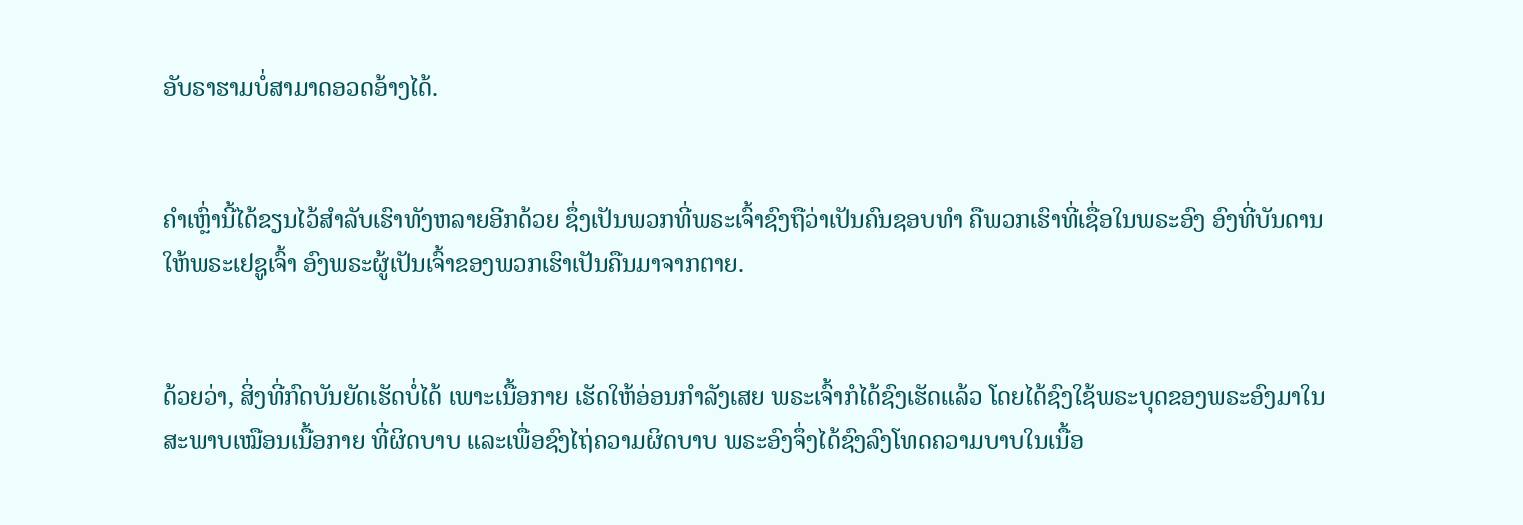ອັບຣາຮາມບໍ່ສາມາດອວດອ້າງໄດ້.


ຄຳເຫຼົ່ານີ້ໄດ້ຂຽນໄວ້ສຳລັບເຮົາທັງຫລາຍອີກດ້ວຍ ຊຶ່ງເປັນພວກທີ່ພຣະເຈົ້າຊົງຖືວ່າເປັນຄົນຊອບທຳ ຄືພວກເຮົາທີ່ເຊື່ອໃນພຣະອົງ ອົງທີ່ບັນດານໃຫ້ພຣະເຢຊູເຈົ້າ ອົງພຣະຜູ້ເປັນເຈົ້າຂອງພວກເຮົາເປັນຄືນມາຈາກຕາຍ.


ດ້ວຍວ່າ, ສິ່ງທີ່ກົດບັນຍັດເຮັດບໍ່ໄດ້ ເພາະເນື້ອກາຍ ເຮັດໃຫ້ອ່ອນກຳລັງເສຍ ພຣະເຈົ້າກໍໄດ້ຊົງເຮັດແລ້ວ ໂດຍໄດ້ຊົງໃຊ້ພຣະບຸດຂອງພຣະອົງມາໃນສະພາບເໝືອນເນື້ອກາຍ ທີ່ຜິດບາບ ແລະເພື່ອຊົງໄຖ່ຄວາມຜິດບາບ ພຣະອົງຈຶ່ງໄດ້ຊົງລົງໂທດຄວາມບາບໃນເນື້ອ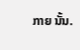ກາຍ ນັ້ນ.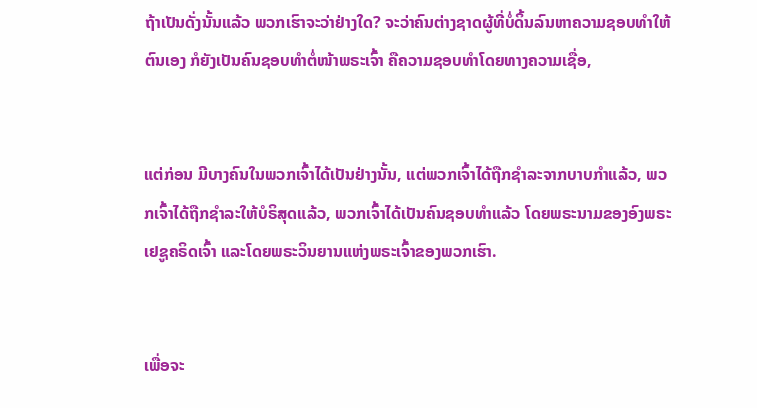ຖ້າເປັນດັ່ງນັ້ນແລ້ວ ພວກເຮົາຈະວ່າຢ່າງໃດ? ຈະວ່າຄົນຕ່າງຊາດຜູ້ທີ່ບໍ່ດິ້ນລົນຫາຄວາມຊອບທຳໃຫ້ຕົນເອງ ກໍຍັງເປັນຄົນຊອບທຳຕໍ່ໜ້າພຣະເຈົ້າ ຄືຄວາມຊອບທຳໂດຍທາງຄວາມເຊື່ອ,


ແຕ່ກ່ອນ ມີບາງຄົນໃນພວກເຈົ້າໄດ້ເປັນຢ່າງນັ້ນ, ແຕ່ພວກເຈົ້າໄດ້ຖືກຊຳລະຈາກບາບກຳແລ້ວ, ພວກເຈົ້າໄດ້ຖືກຊຳລະໃຫ້ບໍຣິສຸດແລ້ວ, ພວກເຈົ້າໄດ້ເປັນຄົນຊອບທຳແລ້ວ ໂດຍພຣະນາມຂອງອົງພຣະເຢຊູຄຣິດເຈົ້າ ແລະໂດຍພຣະວິນຍານແຫ່ງພຣະເຈົ້າຂອງພວກເຮົາ.


ເພື່ອຈະ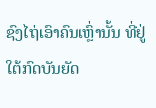ຊົງໄຖ່ເອົາຄົນເຫຼົ່ານັ້ນ ທີ່ຢູ່ໃຕ້ກົດບັນຍັດ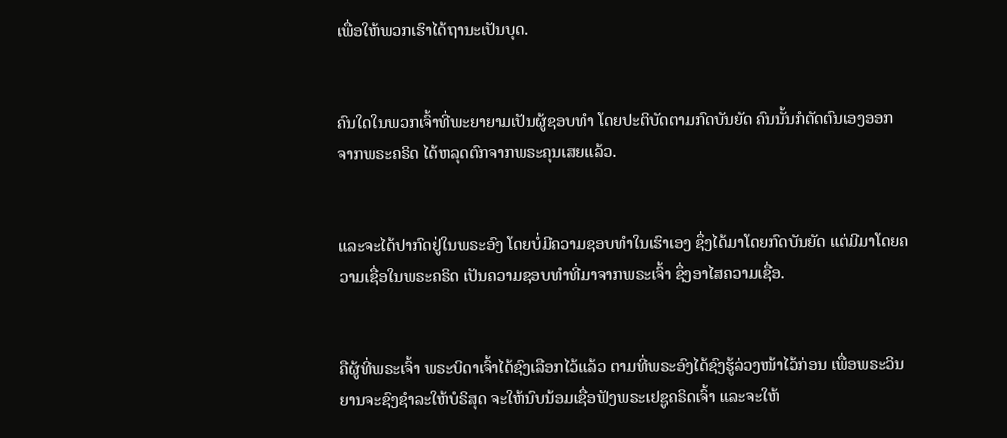ເພື່ອໃຫ້ພວກເຮົາໄດ້ຖານະເປັນບຸດ.


ຄົນໃດໃນພວກເຈົ້າທີ່ພະຍາຍາມເປັນຜູ້ຊອບທຳ ໂດຍປະຕິບັດຕາມກົດບັນຍັດ ຄົນນັ້ນກໍຕັດຕົນເອງອອກຈາກພຣະຄຣິດ ໄດ້ຫລຸດຕົກຈາກພຣະຄຸນເສຍແລ້ວ.


ແລະຈະໄດ້ປາກົດຢູ່ໃນພຣະອົງ ໂດຍບໍ່ມີຄວາມຊອບທຳໃນເຮົາເອງ ຊຶ່ງໄດ້ມາໂດຍກົດບັນຍັດ ແຕ່ມີມາໂດຍຄວາມເຊື່ອໃນພຣະຄຣິດ ເປັນຄວາມຊອບທຳທີ່ມາຈາກພຣະເຈົ້າ ຊຶ່ງອາໄສຄວາມເຊື່ອ.


ຄືຜູ້ທີ່ພຣະເຈົ້າ ພຣະບິດາເຈົ້າໄດ້ຊົງເລືອກໄວ້ແລ້ວ ຕາມທີ່ພຣະອົງໄດ້ຊົງຮູ້ລ່ວງໜ້າໄວ້ກ່ອນ ເພື່ອພຣະວິນຍານຈະຊົງຊຳລະໃຫ້ບໍຣິສຸດ ຈະໃຫ້ນົບນ້ອມເຊື່ອຟັງພຣະເຢຊູຄຣິດເຈົ້າ ແລະຈະໃຫ້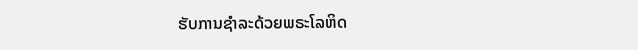ຮັບການຊຳລະດ້ວຍພຣະໂລຫິດ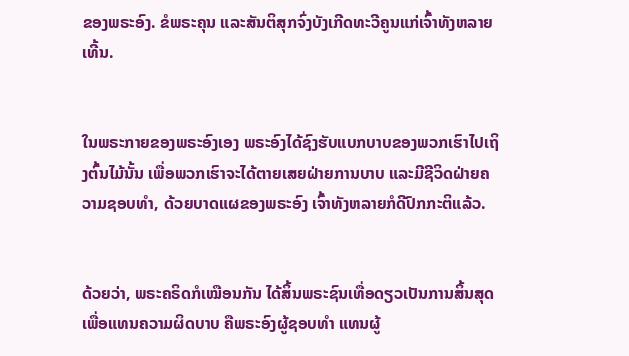ຂອງພຣະອົງ. ຂໍພຣະຄຸນ ແລະສັນຕິສຸກຈົ່ງບັງເກີດທະວີຄູນແກ່ເຈົ້າທັງຫລາຍເທີ້ນ.


ໃນພຣະກາຍຂອງພຣະອົງເອງ ພຣະອົງໄດ້ຊົງຮັບແບກບາບຂອງພວກເຮົາໄປເຖິງຕົ້ນໄມ້ນັ້ນ ເພື່ອພວກເຮົາຈະໄດ້ຕາຍເສຍຝ່າຍການບາບ ແລະມີຊີວິດຝ່າຍຄວາມຊອບທຳ, ດ້ວຍບາດແຜຂອງພຣະອົງ ເຈົ້າທັງຫລາຍກໍດີປົກກະຕິແລ້ວ.


ດ້ວຍວ່າ, ພຣະຄຣິດກໍເໝືອນກັນ ໄດ້ສິ້ນພຣະຊົນເທື່ອດຽວເປັນການສິ້ນສຸດ ເພື່ອແທນຄວາມຜິດບາບ ຄືພຣະອົງຜູ້ຊອບທຳ ແທນຜູ້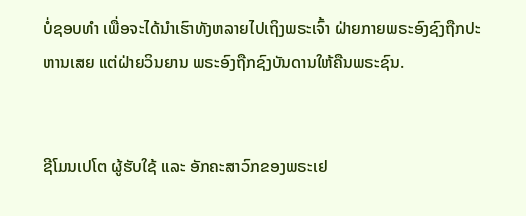ບໍ່ຊອບທຳ ເພື່ອຈະໄດ້ນຳເຮົາທັງຫລາຍໄປເຖິງພຣະເຈົ້າ ຝ່າຍກາຍພຣະອົງຊົງຖືກປະຫານເສຍ ແຕ່ຝ່າຍວິນຍານ ພຣະອົງຖືກຊົງບັນດານໃຫ້ຄືນພຣະຊົນ.


ຊີໂມນເປໂຕ ຜູ້ຮັບໃຊ້ ແລະ ອັກຄະສາວົກຂອງພຣະເຢ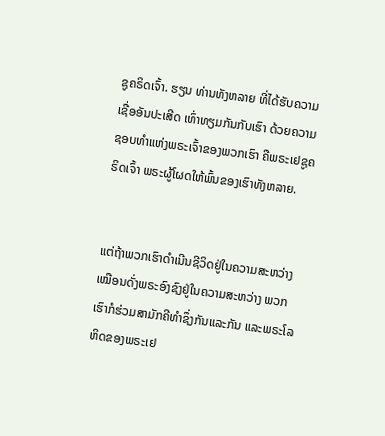ຊູຄຣິດເຈົ້າ. ຮຽນ ທ່ານທັງຫລາຍ ທີ່ໄດ້ຮັບຄວາມເຊື່ອອັນປະເສີດ ເທົ່າທຽມກັນກັບເຮົາ ດ້ວຍຄວາມຊອບທຳແຫ່ງພຣະເຈົ້າຂອງພວກເຮົາ ຄືພຣະເຢຊູຄຣິດເຈົ້າ ພຣະຜູ້ໂຜດໃຫ້ພົ້ນຂອງເຮົາທັງຫລາຍ.


ແຕ່ຖ້າພວກເຮົາດຳເນີນຊີວິດຢູ່ໃນຄວາມສະຫວ່າງ ເໝືອນດັ່ງພຣະອົງຊົງຢູ່ໃນຄວາມສະຫວ່າງ ພວກເຮົາກໍຮ່ວມສາມັກຄີທຳຊຶ່ງກັນແລະກັນ ແລະພຣະໂລຫິດຂອງພຣະເຢ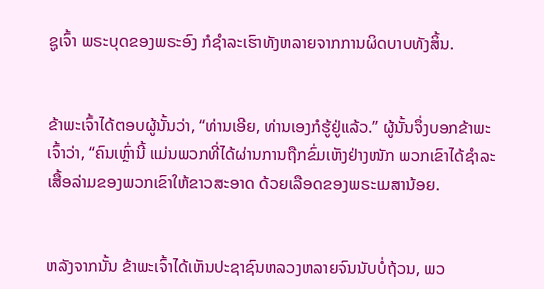ຊູເຈົ້າ ພຣະບຸດຂອງພຣະອົງ ກໍຊຳລະເຮົາທັງຫລາຍຈາກການຜິດບາບທັງສິ້ນ.


ຂ້າພະເຈົ້າໄດ້ຕອບຜູ້ນັ້ນວ່າ, “ທ່ານເອີຍ, ທ່ານເອງກໍຮູ້ຢູ່ແລ້ວ.” ຜູ້ນັ້ນຈຶ່ງບອກຂ້າພະເຈົ້າວ່າ, “ຄົນເຫຼົ່ານີ້ ແມ່ນພວກທີ່ໄດ້ຜ່ານການຖືກຂົ່ມເຫັງຢ່າງໜັກ ພວກເຂົາໄດ້ຊຳລະເສື້ອລ່າມຂອງພວກເຂົາໃຫ້ຂາວສະອາດ ດ້ວຍເລືອດຂອງພຣະເມສານ້ອຍ.


ຫລັງຈາກນັ້ນ ຂ້າພະເຈົ້າໄດ້ເຫັນປະຊາຊົນຫລວງຫລາຍຈົນນັບບໍ່ຖ້ວນ, ພວ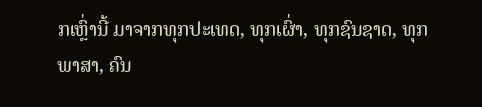ກເຫຼົ່ານີ້ ມາຈາກທຸກປະເທດ, ທຸກເຜົ່າ, ທຸກຊົນຊາດ, ທຸກພາສາ, ຄົນ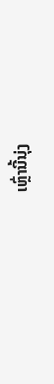ເຫຼົ່ານີ້ນຸ່ງ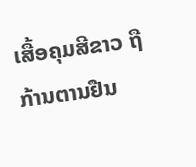ເສື້ອຄຸມສີຂາວ ຖືກ້ານຕານຢືນ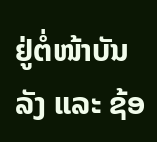ຢູ່ຕໍ່ໜ້າບັນລັງ ແລະ ຊ້ອ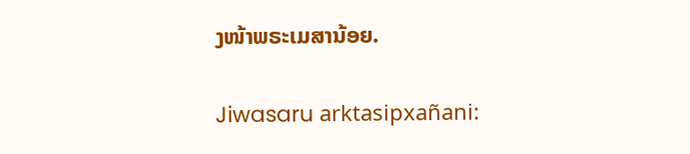ງໜ້າພຣະເມສານ້ອຍ.


Jiwasaru arktasipxañani: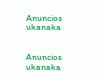Anuncios ukanaka


Anuncios ukanaka